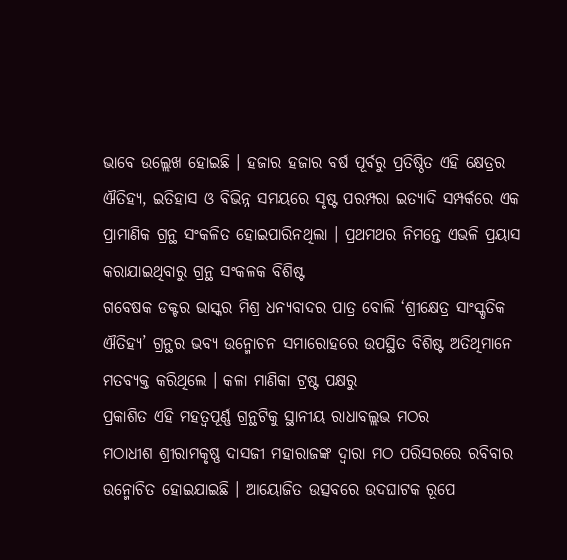ଭାବେ ଉଲ୍ଲେଖ ହୋଇଛି । ହଜାର ହଜାର ବର୍ଷ ପୂର୍ବରୁ ପ୍ରତିଷ୍ଠିତ ଏହି କ୍ଷେତ୍ରର ଐତିହ୍ୟ, ଇତିହାସ ଓ ବିଭିନ୍ନ ସମୟରେ ସୃଷ୍ଟ ପରମ୍ପରା ଇତ୍ୟାଦି ସମ୍ପର୍କରେ ଏକ ପ୍ରାମାଣିକ ଗ୍ରନ୍ଥ ସଂକଳିତ ହୋଇପାରିନଥିଲା । ପ୍ରଥମଥର ନିମନ୍ତେ ଏଭଳି ପ୍ରୟାସ କରାଯାଇଥିବାରୁ ଗ୍ରନ୍ଥ ସଂକଳକ ବିଶିଷ୍ଟ
ଗବେଷକ ଡକ୍ଟର ଭାସ୍କର ମିଶ୍ର ଧନ୍ୟବାଦର ପାତ୍ର ବୋଲି ‘ଶ୍ରୀକ୍ଷେତ୍ର ସାଂସ୍କୃତିକ ଐତିହ୍ୟ’ ଗ୍ରନ୍ଥର ଭବ୍ୟ ଉନ୍ମୋଚନ ସମାରୋହରେ ଉପସ୍ଥିତ ବିଶିଷ୍ଟ ଅତିଥିମାନେ ମତବ୍ୟକ୍ତ କରିଥିଲେ । କଳା ମାଣିକା ଟ୍ରଷ୍ଟ ପକ୍ଷରୁ
ପ୍ରକାଶିତ ଏହି ମହତ୍ଵପୂର୍ଣ୍ଣ ଗ୍ରନ୍ଥଟିକୁ ସ୍ଥାନୀୟ ରାଧାବଲ୍ଲଭ ମଠର
ମଠାଧୀଶ ଶ୍ରୀରାମକୃଷ୍ଣ ଦାସଜୀ ମହାରାଜଙ୍କ ଦ୍ଵାରା ମଠ ପରିସରରେ ରବିବାର ଉନ୍ମୋଚିତ ହୋଇଯାଇଛି । ଆୟୋଜିତ ଉତ୍ସବରେ ଉଦଘାଟକ ରୂପେ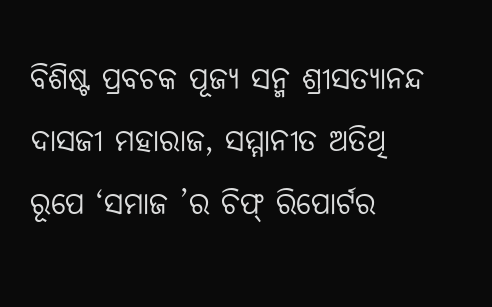ବିଶିଷ୍ଟ ପ୍ରବଚକ ପୂଜ୍ୟ ସନ୍ମ ଶ୍ରୀସତ୍ୟାନନ୍ଦ ଦାସଜୀ ମହାରାଜ, ସମ୍ମାନୀତ ଅତିଥି ରୂପେ ‘ସମାଜ ’ର ଚିଫ୍ ରିପୋର୍ଟର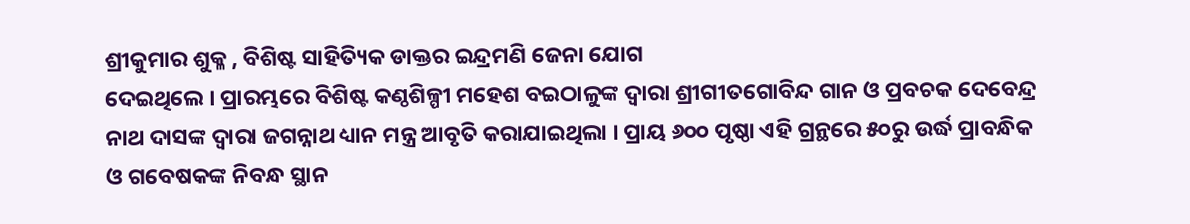ଶ୍ରୀକୁମାର ଶୁକ୍ଳ , ବିଶିଷ୍ଟ ସାହିତ୍ୟିକ ଡାକ୍ତର ଇନ୍ଦ୍ରମଣି ଜେନା ଯୋଗ
ଦେଇଥିଲେ । ପ୍ରାରମ୍ଭରେ ବିଶିଷ୍ଟ କଣ୍ଠଶିଳ୍ପୀ ମହେଶ ବଇଠାଳୁଙ୍କ ଦ୍ବାରା ଶ୍ରୀଗୀତଗୋବିନ୍ଦ ଗାନ ଓ ପ୍ରବଚକ ଦେବେନ୍ଦ୍ର ନାଥ ଦାସଙ୍କ ଦ୍ଵାରା ଜଗନ୍ନାଥ ଧ୍ୟାନ ମନ୍ତ୍ର ଆବୃତି କରାଯାଇଥିଲା । ପ୍ରାୟ ୬୦୦ ପୃଷ୍ଠା ଏହି ଗ୍ରନ୍ଥରେ ୫୦ରୁ ଉର୍ଦ୍ଧ ପ୍ରାବନ୍ଧିକ ଓ ଗବେଷକଙ୍କ ନିବନ୍ଧ ସ୍ଥାନ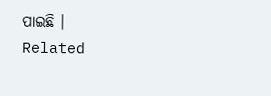ପାଇଛି ।
Related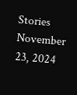Stories
November 23, 2024